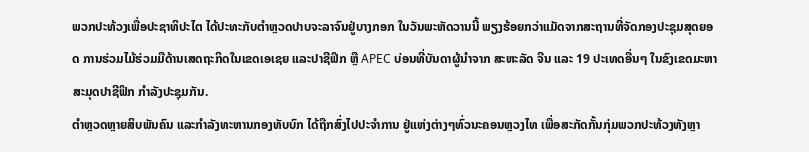ພວກປະທ້ວງເພື່ອປະຊາທິປະໄຕ ໄດ້ປະທະກັບຕຳຫຼວດປາບຈະລາຈົນຢູ່ບາງກອກ ໃນວັນພະຫັດວານນີ້ ພຽງຮ້ອຍກວ່າແມັດຈາກສະຖານທີ່ຈັດກອງປະຊຸມສຸດຍອດ ການຮ່ວມໄມ້ຮ່ວມມືດ້ານເສດຖະກິດໃນເຂດເອເຊຍ ແລະປາຊີຟິກ ຫຼື APEC ບ່ອນທີ່ບັນດາຜູ້ນຳຈາກ ສະຫະລັດ ຈີນ ແລະ 19 ປະເທດອື່ນໆ ໃນຂົງເຂດມະຫາສະມຸດປາຊີຟິກ ກຳລັງປະຊຸມກັນ.
ຕຳຫຼວດຫຼາຍສິບພັນຄົນ ແລະກຳລັງທະຫານກອງທັບບົກ ໄດ້ຖືກສົ່ງໄປປະຈຳການ ຢູ່ແຫ່ງຕ່າງໆທົ່ວນະຄອນຫຼວງໄທ ເພື່ອສະກັດກັ້ນກຸ່ມພວກປະທ້ວງທັງຫຼາ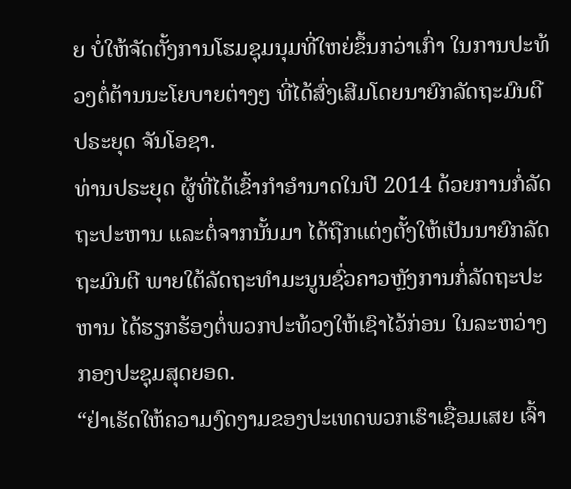ຍ ບໍ່ໃຫ້ຈັດຕັ້ງການໂຮມຊຸມນຸມທີ່ໃຫຍ່ຂຶ້ນກວ່າເກົ່າ ໃນການປະທ້ວງຕໍ່ຕ້ານນະໂຍບາຍຕ່າງໆ ທີ່ໄດ້ສົ່ງເສີມໂດຍນາຍົກລັດຖະມົນຕີ ປຣະຍຸດ ຈັນໂອຊາ.
ທ່ານປຣະຍຸດ ຜູ້ທີ່ໄດ້ເຂົ້າກຳອຳນາດໃນປີ 2014 ດ້ວຍການກໍ່ລັດຖະປະຫານ ແລະຕໍ່ຈາກນັ້ນມາ ໄດ້ຖືກແຕ່ງຕັ້ງໃຫ້ເປັນນາຍົກລັດຖະມົນຕີ ພາຍໃຕ້ລັດຖະທຳມະນູນຊົ່ວຄາວຫຼັງການກໍ່ລັດຖະປະຫານ ໄດ້ຮຽກຮ້ອງຕໍ່ພວກປະທ້ວງໃຫ້ເຊົາໄວ້ກ່ອນ ໃນລະຫວ່າງກອງປະຊຸມສຸດຍອດ.
“ຢ່າເຮັດໃຫ້ຄວາມງົດງາມຂອງປະເທດພວກເຮົາເຊື່ອມເສຍ ເຈົ້າ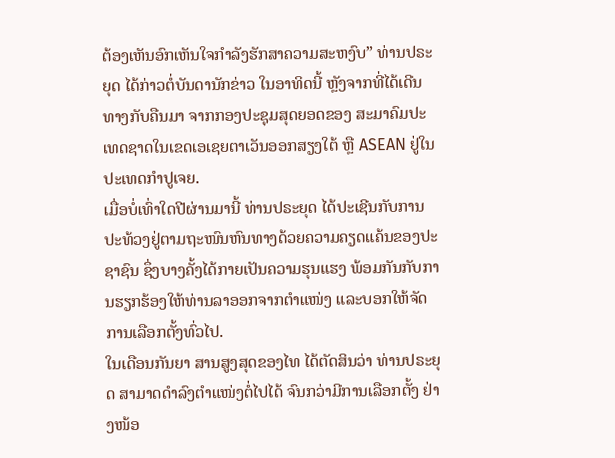ຕ້ອງເຫັນອົກເຫັນໃຈກຳລັງຮັກສາຄວາມສະຫງົບ” ທ່ານປຣະຍຸດ ໄດ້ກ່າວຕໍ່ບັນດານັກຂ່າວ ໃນອາທິດນີ້ ຫຼັງຈາກທີ່ໄດ້ເດີນທາງກັບຄືນມາ ຈາກກອງປະຊຸມສຸດຍອດຂອງ ສະມາຄົມປະເທດຊາດໃນເຂດເອເຊຍຕາເວັນອອກສຽງໃຕ້ ຫຼື ASEAN ຢູ່ໃນປະເທດກຳປູເຈຍ.
ເມື່ອບໍ່ເທົ່າໃດປີຜ່ານມານີ້ ທ່ານປຣະຍຸດ ໄດ້ປະເຊີນກັບການປະທ້ວງຢູ່ຕາມຖະໜົນຫົນທາງດ້ວຍຄວາມຄຽດແຄ້ນຂອງປະຊາຊົນ ຊຶ່ງບາງຄັ້ງໄດ້ກາຍເປັນຄວາມຮຸນແຮງ ພ້ອມກັນກັບການຮຽກຮ້ອງໃຫ້ທ່ານລາອອກຈາກຕຳແໜ່ງ ແລະບອກໃຫ້ຈັດການເລືອກຕັ້ງທົ່ວໄປ.
ໃນເດືອນກັນຍາ ສານສູງສຸດຂອງໄທ ໄດ້ຕັດສິນວ່າ ທ່ານປຣະຍຸດ ສາມາດດຳລົງຕຳແໜ່ງຕໍ່ໄປໄດ້ ຈົນກວ່າມີການເລືອກຕັ້ງ ຢ່າງໜ້ອ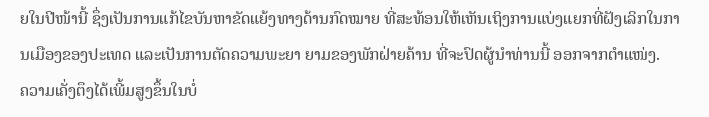ຍໃນປີໜ້ານີ້ ຊຶ່ງເປັນການແກ້ໄຂບັນຫາຂັດແຍ້ງທາງດ້ານກົດໝາຍ ທີ່ສະທ້ອນໃຫ້ເຫັນເຖິງການແບ່ງແຍກທີ່ຝັງເລິກໃນການເມືອງຂອງປະເທດ ແລະເປັນການຕັດຄວາມພະຍາ ຍາມຂອງພັກຝ່າຍຄ້ານ ທີ່ຈະປົດຜູ້ນຳທ່ານນີ້ ອອກຈາກຕຳແໜ່ງ.
ຄວາມເຄັ່ງຕຶງໄດ້ເພີ້ມສູງຂຶ້ນໃນບໍ່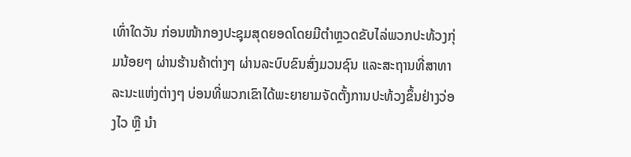ເທົ່າໃດວັນ ກ່ອນໜ້າກອງປະຊຸມສຸດຍອດໂດຍມີຕຳຫຼວດຂັບໄລ່ພວກປະທ້ວງກຸ່ມນ້ອຍໆ ຜ່ານຮ້ານຄ້າຕ່າງໆ ຜ່ານລະບົບຂົນສົ່ງມວນຊົນ ແລະສະຖານທີ່ສາທາລະນະແຫ່ງຕ່າງໆ ບ່ອນທີ່ພວກເຂົາໄດ້ພະຍາຍາມຈັດຕັ້ງການປະທ້ວງຂຶ້ນຢ່າງວ່ອງໄວ ຫຼື ນຳ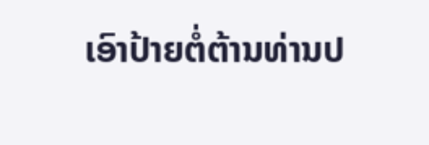ເອົາປ້າຍຕໍ່ຕ້ານທ່ານປ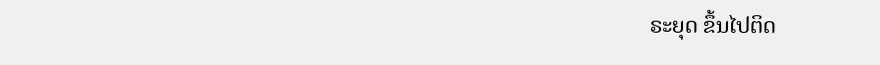ຣະຍຸດ ຂຶ້ນໄປຕິດ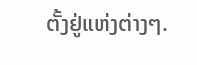ຕັ້ງຢູ່ແຫ່ງຕ່າງໆ.